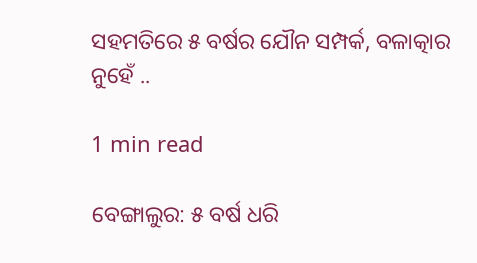ସହମତିରେ ୫ ବର୍ଷର ଯୌନ ସମ୍ପର୍କ, ବଳାତ୍କାର ନୁହେଁ ..

1 min read

ବେଙ୍ଗାଲୁର: ୫ ବର୍ଷ ଧରି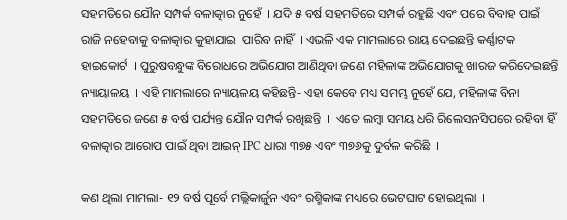ସହମତିରେ ଯୌନ ସମ୍ପର୍କ ବଳାତ୍କାର ନୁହେଁ  । ଯଦି ୫ ବର୍ଷ ସହମତିରେ ସମ୍ପର୍କ ରହୁଛି ଏବଂ ପରେ ବିବାହ ପାଇଁ ରାଜି ନହେବାକୁ ବଳାତ୍କାର କୁହାଯାଇ  ପାରିବ ନାହିଁ  । ଏଭଳି ଏକ ମାମଲାରେ ରାୟ ଦେଇଛନ୍ତି କର୍ଣ୍ଣାଟକ ହାଇକୋର୍ଟ  । ପୁରୁଷବନ୍ଧୁଙ୍କ ବିରୋଧରେ ଅଭିଯୋଗ ଆଣିଥିବା ଜଣେ ମହିଳାଙ୍କ ଅଭିଯୋଗକୁ ଖାରଜ କରିଦେଇଛନ୍ତି ନ୍ୟାୟାଳୟ  । ଏହି ମାମଲାରେ ନ୍ୟାୟଳୟ କହିଛନ୍ତି- ଏହା କେବେ ମଧ୍ୟ ସମମ୍ଭ ନୁହେଁ ଯେ, ମହିଳାଙ୍କ ବିନା ସହମତିରେ ଜଣେ ୫ ବର୍ଷ ପର୍ଯ୍ୟନ୍ତ ଯୌନ ସମ୍ପର୍କ ରଖିଛନ୍ତି  ।  ଏତେ ଲମ୍ବା ସମୟ ଧରି ରିଲେସନସିପରେ ରହିବା ହିଁ ବଳାତ୍କାର ଆରୋପ ପାଇଁ ଥିବା ଆଇନ୍ IPC ଧାରା ୩୭୫ ଏବଂ ୩୭୬କୁ ଦୁର୍ବଳ କରିଛି  ।

କଣ ଥିଲା ମାମଲା- ୧୨ ବର୍ଷ ପୂର୍ବେ ମଲ୍ଲିକାର୍ଜୁନ ଏବଂ ରଶ୍ମିକାଙ୍କ ମଧ୍ୟରେ ଭେଟଘାଟ ହୋଇଥିଲା  ।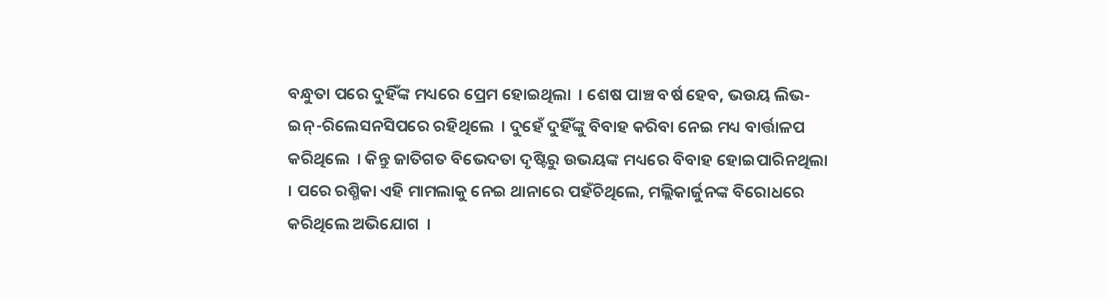ବନ୍ଧୁତା ପରେ ଦୁହିଁଙ୍କ ମଧ୍ୟରେ ପ୍ରେମ ହୋଇଥିଲା  । ଶେଷ ପାଞ୍ଚ ବର୍ଷ ହେବ, ଭଉୟ ଲିଭ-ଇନ୍-ରିଲେସନସିପରେ ରହିଥିଲେ  । ଦୁହେଁ ଦୁହିଁଙ୍କୁ ବିବାହ କରିବା ନେଇ ମଧ୍ୟ ବାର୍ତ୍ତାଳପ କରିଥିଲେ  । କିନ୍ତୁ ଜାତିଗତ ବିଭେଦତା ଦୃଷ୍ଟିରୁ ଉଭୟଙ୍କ ମଧ୍ୟରେ ବିବାହ ହୋଇପାରିନଥିଲା  । ପରେ ରଶ୍ମିକା ଏହି ମାମଲାକୁ ନେଇ ଥାନାରେ ପହଁଚିଥିଲେ, ମଲ୍ଲିକାର୍ଜୁନଙ୍କ ବିରୋଧରେ କରିଥିଲେ ଅଭିଯୋଗ  ।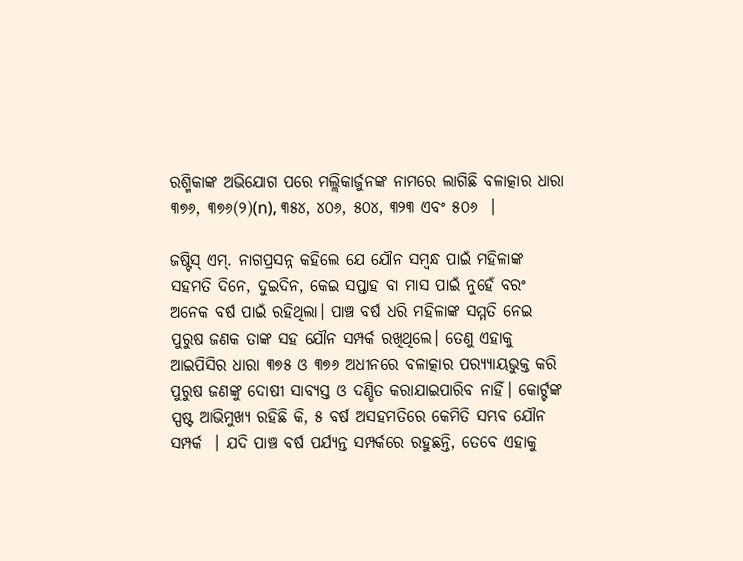ରଶ୍ମିକାଙ୍କ ଅଭିଯୋଗ ପରେ ମଲ୍ଲିକାର୍ଜୁନଙ୍କ ନାମରେ ଲାଗିଛି ବଳାତ୍କାର ଧାରା ୩୭୬, ୩୭୬(୨)(n), ୩୫୪, ୪୦୬, ୫୦୪, ୩୨୩ ଏବଂ ୫୦୬  ।

ଜଷ୍ଟିସ୍ ଏମ୍. ନାଗପ୍ରସନ୍ନ କହିଲେ ଯେ ଯୌନ ସମ୍ବନ୍ଧ ପାଇଁ ମହିଳାଙ୍କ ସହମତି ଦିନେ, ଦୁଇଦିନ, କେଇ ସପ୍ତାହ ବା ମାସ ପାଇଁ ନୁହେଁ ବରଂ ଅନେକ ବର୍ଷ ପାଇଁ ରହିଥିଲା। ପାଞ୍ଚ ବର୍ଷ ଧରି ମହିଳାଙ୍କ ସମ୍ମତି ନେଇ ପୁରୁଷ ଜଣକ ତାଙ୍କ ସହ ଯୌନ ସମ୍ପର୍କ ରଖିଥିଲେ। ତେଣୁ ଏହାକୁ ଆଇପିସିର ଧାରା ୩୭୫ ଓ ୩୭୬ ଅଧୀନରେ ବଳାତ୍କାର ପର‌୍ୟ୍ୟାୟଭୁକ୍ତ କରି ପୁରୁଷ ଜଣଙ୍କୁ ଦୋଷୀ ସାବ୍ୟସ୍ତ ଓ ଦଣ୍ଡିତ କରାଯାଇପାରିବ ନାହିଁ। କୋର୍ଟ୍ଟଙ୍କ ସ୍ପଷ୍ଟ ଆଭିମୁଖ୍ୟ ରହିଛି କି, ୫ ବର୍ଷ ଅସହମତିରେ କେମିତି ସମ୍ଭବ ଯୌନ ସମ୍ପର୍କ  । ଯଦି ପାଞ୍ଚ ବର୍ଷ ପର୍ଯ୍ୟନ୍ତ ସମ୍ପର୍କରେ ରହୁଛନ୍ତି, ତେବେ ଏହାକୁ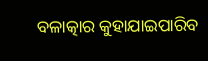ବଳାତ୍କାର କୁହାଯାଇପାରିବ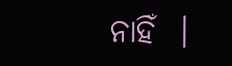ନାହିଁ  ।